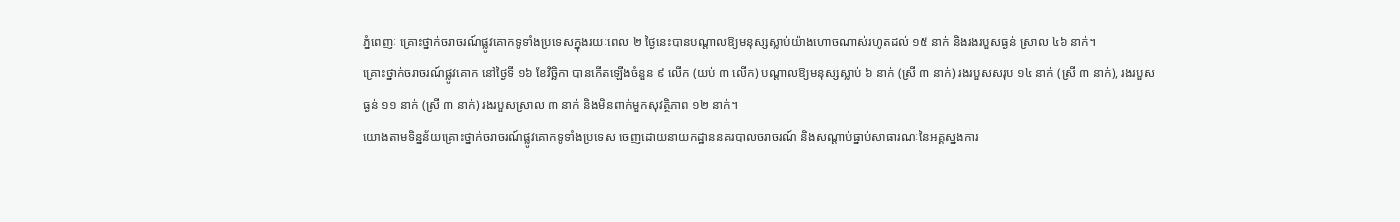ភ្នំពេញៈ គ្រោះថ្នាក់ចរាចរណ៍ផ្លូវគោកទូទាំងប្រទេសក្នុងរយៈពេល ២ ថ្ងៃនេះបានបណ្តាលឱ្យមនុស្សស្លាប់យ៉ាងហោចណាស់រហូតដល់ ១៥ នាក់ និងរងរបួសធ្ងន់ ស្រាល ៤៦ នាក់។
គ្រោះថ្នាក់ចរាចរណ៍ផ្លូវគោក នៅថ្ងៃទី ១៦ ខែវិច្ឆិកា បានកើតឡើងចំនួន ៩ លើក (យប់ ៣ លើក) បណ្តាលឱ្យមនុស្សស្លាប់ ៦ នាក់ (ស្រី ៣ នាក់) រងរបួសសរុប ១៤ នាក់ (ស្រី ៣ នាក់), រងរបួសធ្ងន់ ១១ នាក់ (ស្រី ៣ នាក់) រងរបួសស្រាល ៣ នាក់ និងមិនពាក់មួកសុវត្ថិភាព ១២ នាក់។
យោងតាមទិន្នន័យគ្រោះថ្នាក់ចរាចរណ៍ផ្លូវគោកទូទាំងប្រទេស ចេញដោយនាយកដ្ឋាននគរបាលចរាចរណ៍ និងសណ្តាប់ធ្នាប់សាធារណៈនៃអគ្គស្នងការ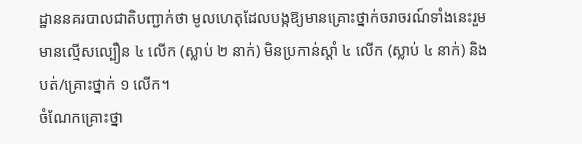ដ្ឋាននគរបាលជាតិបញ្ជាក់ថា មូលហេតុដែលបង្កឱ្យមានគ្រោះថ្នាក់ចរាចរណ៍ទាំងនេះរួមមានល្មើសល្បឿន ៤ លើក (ស្លាប់ ២ នាក់) មិនប្រកាន់ស្តាំ ៤ លើក (ស្លាប់ ៤ នាក់) និងបត់/គ្រោះថ្នាក់ ១ លើក។
ចំណែកគ្រោះថ្នា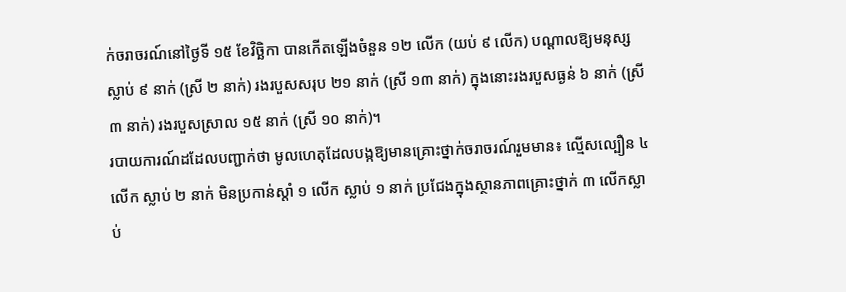ក់ចរាចរណ៍នៅថ្ងៃទី ១៥ ខែវិច្ឆិកា បានកើតឡើងចំនួន ១២ លើក (យប់ ៩ លើក) បណ្តាលឱ្យមនុស្សស្លាប់ ៩ នាក់ (ស្រី ២ នាក់) រងរបួសសរុប ២១ នាក់ (ស្រី ១៣ នាក់) ក្នុងនោះរងរបួសធ្ងន់ ៦ នាក់ (ស្រី ៣ នាក់) រងរបួសស្រាល ១៥ នាក់ (ស្រី ១០ នាក់)។
របាយការណ៍ដដែលបញ្ជាក់ថា មូលហេតុដែលបង្កឱ្យមានគ្រោះថ្នាក់ចរាចរណ៍រួមមាន៖ ល្មើសល្បឿន ៤ លើក ស្លាប់ ២ នាក់ មិនប្រកាន់ស្តាំ ១ លើក ស្លាប់ ១ នាក់ ប្រជែងក្នុងស្ថានភាពគ្រោះថ្នាក់ ៣ លើកស្លាប់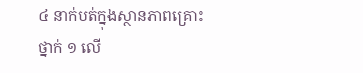៤ នាក់បត់ក្នុងស្ថានភាពគ្រោះថ្នាក់ ១ លើ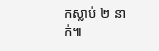កស្លាប់ ២ នាក់៕